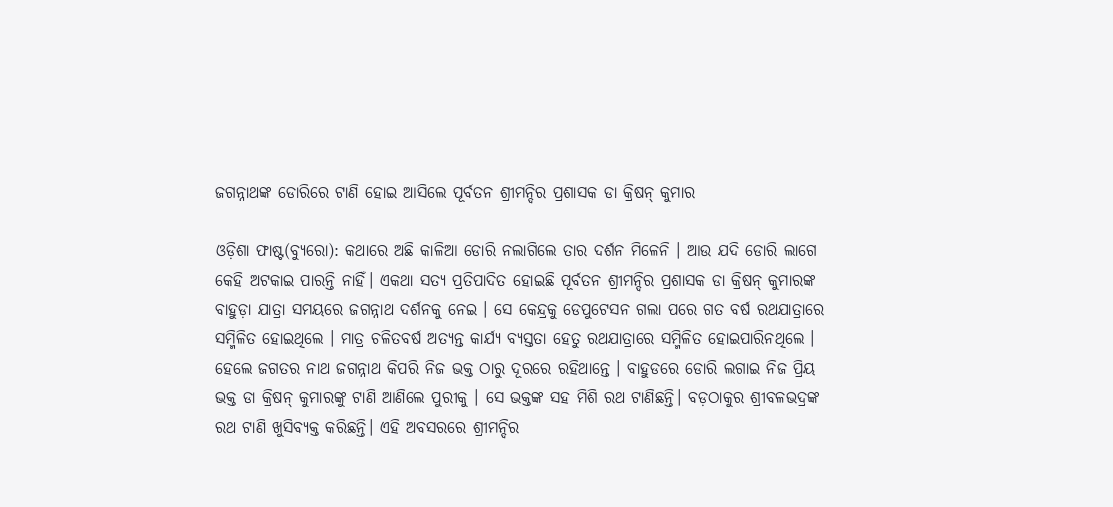ଜଗନ୍ନାଥଙ୍କ ଡୋରିରେ ଟାଣି ହୋଇ ଆସିଲେ ପୂର୍ବତନ ଶ୍ରୀମନ୍ଦିର ପ୍ରଶାସକ ଡା କ୍ରିଷନ୍ କୁମାର

ଓଡ଼ିଶା ଫାଷ୍ଟ(ବ୍ୟୁରୋ): କଥାରେ ଅଛି କାଳିଆ ଡୋରି ନଲାଗିଲେ ତାର ଦର୍ଶନ ମିଳେନି । ଆଉ ଯଦି ଡୋରି ଲାଗେ କେହି ଅଟକାଇ ପାରନ୍ତି ନାହିଁ। ଏକଥା ସତ୍ୟ ପ୍ରତିପାଦିତ ହୋଇଛି ପୂର୍ବତନ ଶ୍ରୀମନ୍ଦିର ପ୍ରଶାସକ ଡା କ୍ରିଷନ୍ କୁମାରଙ୍କ ବାହୁଡ଼ା ଯାତ୍ରା ସମୟରେ ଜଗନ୍ନାଥ ଦର୍ଶନକୁ ନେଇ । ସେ କେନ୍ଦ୍ରକୁ ଡେପୁଟେସନ ଗଲା ପରେ ଗତ ବର୍ଷ ରଥଯାତ୍ରାରେ ସମ୍ମିଳିତ ହୋଇଥିଲେ । ମାତ୍ର ଚଳିତବର୍ଷ ଅତ୍ୟନ୍ତ କାର୍ଯ୍ୟ ବ୍ୟସ୍ତତା ହେତୁ ରଥଯାତ୍ରାରେ ସମ୍ମିଳିତ ହୋଇପାରିନଥିଲେ । ହେଲେ ଜଗତର ନାଥ ଜଗନ୍ନାଥ କିପରି ନିଜ ଭକ୍ତ ଠାରୁ ଦୂରରେ ରହିଥାନ୍ତେ । ବାହୁଡରେ ଡୋରି ଲଗାଇ ନିଜ ପ୍ରିୟ ଭକ୍ତ ଡା କ୍ରିଷନ୍ କୁମାରଙ୍କୁ ଟାଣି ଆଣିଲେ ପୁରୀକୁ । ସେ ଭକ୍ତଙ୍କ ସହ ମିଶି ରଥ ଟାଣିଛନ୍ତି। ବଡ଼ଠାକୁର ଶ୍ରୀବଳଭଦ୍ରଙ୍କ ରଥ ଟାଣି ଖୁସିବ୍ୟକ୍ତ କରିଛନ୍ତି। ଏହି ଅବସରରେ ଶ୍ରୀମନ୍ଦିର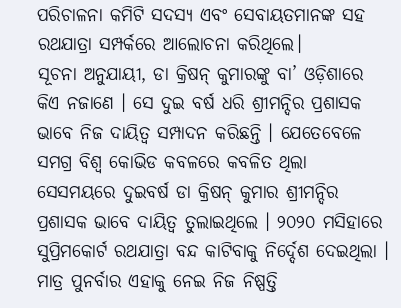ପରିଚାଳନା କମିଟି ସଦସ୍ୟ ଏବଂ ସେବାୟତମାନଙ୍କ ସହ ରଥଯାତ୍ରା ସମ୍ପର୍କରେ ଆଲୋଚନା କରିଥିଲେ।
ସୂଚନା ଅନୁଯାୟୀ, ଡା କ୍ରିଷନ୍ କୁମାରଙ୍କୁ ବା’ ଓଡ଼ିଶାରେ କିଏ ନଜାଣେ । ସେ ଦୁଇ ବର୍ଷ ଧରି ଶ୍ରୀମନ୍ଦିର ପ୍ରଶାସକ ଭାବେ ନିଜ ଦାୟିତ୍ୱ ସମ୍ପାଦନ କରିଛନ୍ତି । ଯେତେବେଳେ ସମଗ୍ର ବିଶ୍ୱ କୋଭିଡ କବଳରେ କବଳିତ ଥିଲା ସେସମୟରେ ଦୁଇବର୍ଷ ଡା କ୍ରିଷନ୍ କୁମାର ଶ୍ରୀମନ୍ଦିର ପ୍ରଶାସକ ଭାବେ ଦାୟିତ୍ୱ ତୁଲାଇଥିଲେ । ୨୦୨୦ ମସିହାରେ ସୁପ୍ରିମକୋର୍ଟ ରଥଯାତ୍ରା ବନ୍ଦ କାଟିବାକୁ ନିର୍ଦ୍ଦେଶ ଦେଇଥିଲା । ମାତ୍ର ପୁନର୍ବାର ଏହାକୁ ନେଇ ନିଜ ନିଷ୍ପତ୍ତି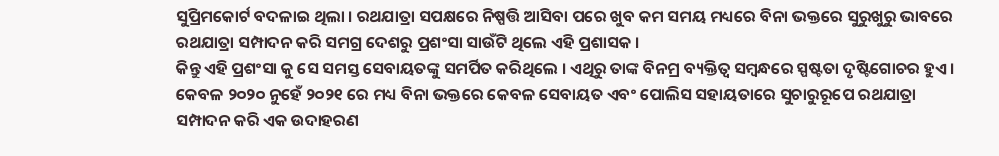ସୁପ୍ରିମକୋର୍ଟ ବଦଳାଇ ଥିଲା । ରଥଯାତ୍ରା ସପକ୍ଷରେ ନିଷ୍ପତ୍ତି ଆସିବା ପରେ ଖୁବ କମ ସମୟ ମଧ୍ୟରେ ବିନା ଭକ୍ତରେ ସୁରୁଖୁରୁ ଭାବରେ ରଥଯାତ୍ରା ସମ୍ପାଦନ କରି ସମଗ୍ର ଦେଶରୁ ପ୍ରଶଂସା ସାଉଁଟି ଥିଲେ ଏହି ପ୍ରଶାସକ ।
କିନ୍ତୁ ଏହି ପ୍ରଶଂସା କୁ ସେ ସମସ୍ତ ସେବାୟତଙ୍କୁ ସମର୍ପିତ କରିଥିଲେ । ଏଥିରୁ ତାଙ୍କ ବିନମ୍ର ବ୍ୟକ୍ତିତ୍ୱ ସମ୍ୱନ୍ଧରେ ସ୍ପଷ୍ଟତା ଦୃଷ୍ଟିଗୋଚର ହୁଏ । କେବଳ ୨୦୨୦ ନୁହେଁ ୨୦୨୧ ରେ ମଧ୍ୟ ବିନା ଭକ୍ତରେ କେବଳ ସେବାୟତ ଏବଂ ପୋଲିସ ସହାୟତାରେ ସୁଚାରୁରୂପେ ରଥଯାତ୍ରା ସମ୍ପାଦନ କରି ଏକ ଉଦାହରଣ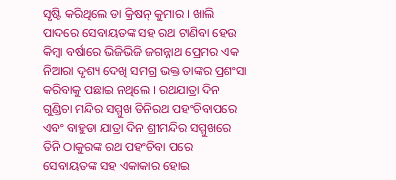ସୃଷ୍ଟି କରିଥିଲେ ଡା କ୍ରିଷନ୍ କୁମାର । ଖାଲି ପାଦରେ ସେବାୟତଙ୍କ ସହ ରଥ ଟାଣିବା ହେଉ କିମ୍ବା ବର୍ଷାରେ ଭିଜିଭିଜି ଜଗନ୍ନାଥ ପ୍ରେମର ଏକ ନିଆରା ଦୃଶ୍ୟ ଦେଖି ସମଗ୍ର ଭକ୍ତ ତାଙ୍କର ପ୍ରଶଂସା କରିବାକୁ ପଛାଇ ନଥିଲେ । ରଥଯାତ୍ରା ଦିନ ଗୁଣ୍ଡିଚା ମନ୍ଦିର ସମ୍ମୁଖ ତିନିରଥ ପହଂଚିବାପରେ ଏବଂ ବାହୁଡା ଯାତ୍ରା ଦିନ ଶ୍ରୀମନ୍ଦିର ସମ୍ମୁଖରେ ତିନି ଠାକୁରଙ୍କ ରଥ ପହଂଚିବା ପରେ ସେବାୟତଙ୍କ ସହ ଏକାକାର ହୋଇ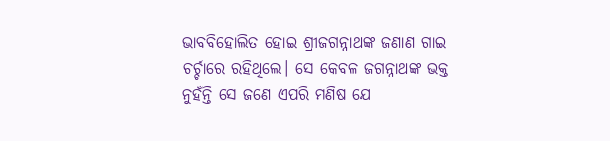ଭାବବିହୋଲିତ ହୋଇ ଶ୍ରୀଜଗନ୍ନାଥଙ୍କ ଜଣାଣ ଗାଇ ଚର୍ଚ୍ଚାରେ ରହିଥିଲେ। ସେ କେବଳ ଜଗନ୍ନାଥଙ୍କ ଭକ୍ତ ନୁହଁନ୍ତି ସେ ଜଣେ ଏପରି ମଣିଷ ଯେ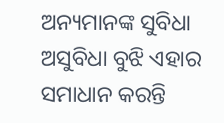ଅନ୍ୟମାନଙ୍କ ସୁବିଧା ଅସୁବିଧା ବୁଝି ଏହାର ସମାଧାନ କରନ୍ତି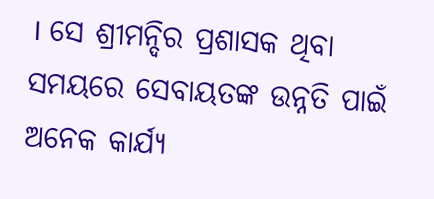। ସେ ଶ୍ରୀମନ୍ଦିର ପ୍ରଶାସକ ଥିବା ସମୟରେ ସେବାୟତଙ୍କ ଉନ୍ନତି ପାଇଁ ଅନେକ କାର୍ଯ୍ୟ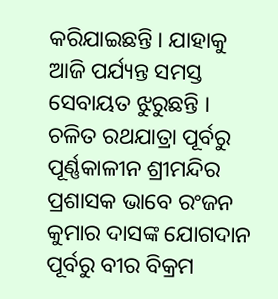କରିଯାଇଛନ୍ତି । ଯାହାକୁ ଆଜି ପର୍ଯ୍ୟନ୍ତ ସମସ୍ତ ସେବାୟତ ଝୁରୁଛନ୍ତି ।
ଚଳିତ ରଥଯାତ୍ରା ପୂର୍ବରୁ ପୂର୍ଣ୍ଣକାଳୀନ ଶ୍ରୀମନ୍ଦିର ପ୍ରଶାସକ ଭାବେ ରଂଜନ କୁମାର ଦାସଙ୍କ ଯୋଗଦାନ ପୂର୍ବରୁ ବୀର ବିକ୍ରମ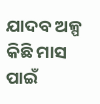ଯାଦବ ଅଳ୍ପ କିଛି ମାସ ପାଇଁ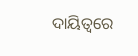ଦାୟିତ୍ବରେ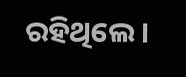ରହିଥିଲେ।